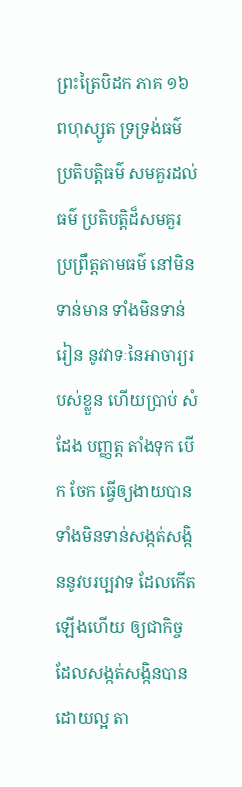ព្រះត្រៃបិដក ភាគ ១៦
ពហុស្សូត ទ្រទ្រង់ធម៌ ប្រតិបត្តិធម៌ សមគួរដល់ធម៌ ប្រតិបត្តិដ៏សមគួរ ប្រព្រឹត្តតាមធម៌ នៅមិនទាន់មាន ទាំងមិនទាន់រៀន នូវវាទៈនៃអាចារ្យរបស់ខ្លួន ហើយប្រាប់ សំដែង បញ្ញត្ត តាំងទុក បើក ចែក ធ្វើឲ្យងាយបាន ទាំងមិនទាន់សង្កត់សង្កិននូវបរប្បវាទ ដែលកើតឡើងហើយ ឲ្យជាកិច្ចដែលសង្កត់សង្កិនបានដោយល្អ តា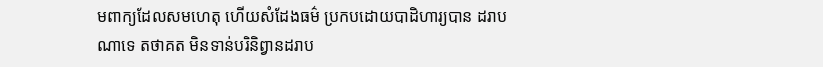មពាក្យដែលសមហេតុ ហើយសំដែងធម៌ ប្រកបដោយបាដិហារ្យបាន ដរាបណាទេ តថាគត មិនទាន់បរិនិព្វានដរាប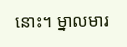នោះ។ ម្នាលមារ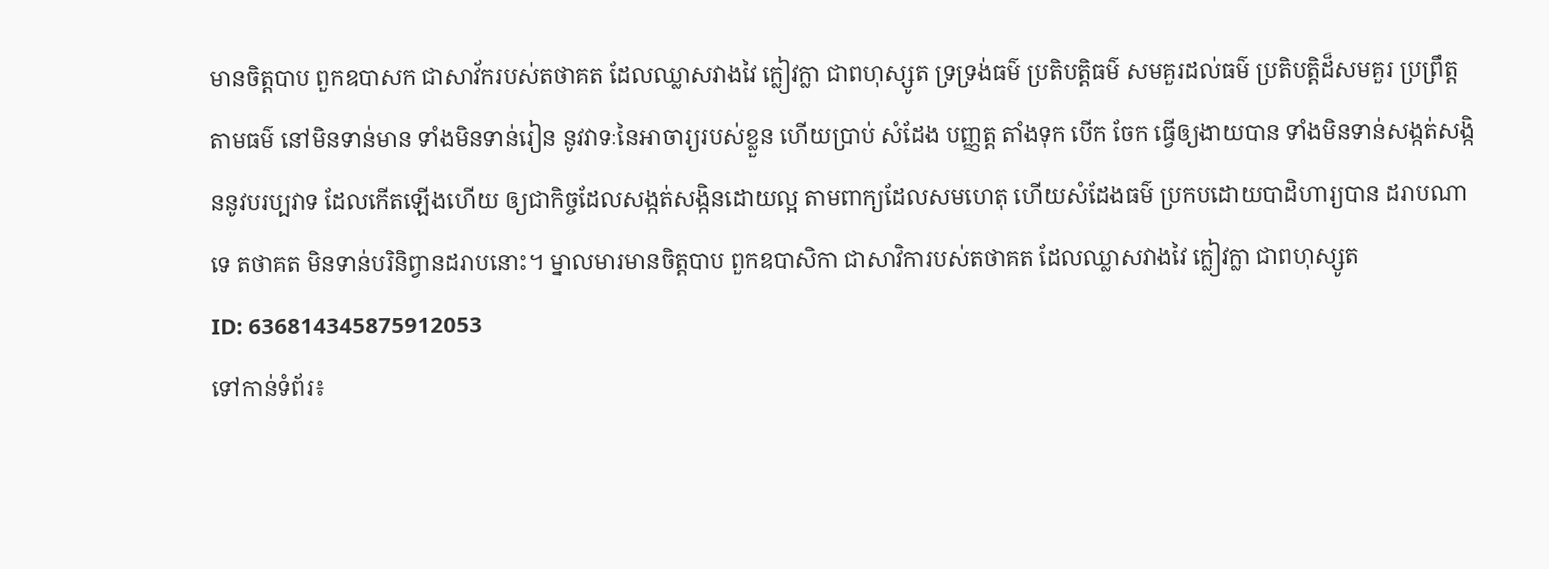មានចិត្តបាប ពួកឧបាសក ជាសាវ័ករបស់តថាគត ដែលឈ្លាសវាងវៃ ក្លៀវក្លា ជាពហុស្សូត ទ្រទ្រង់ធម៌ ប្រតិបត្តិធម៌ សមគួរដល់ធម៌ ប្រតិបត្តិដ៏សមគួរ ប្រព្រឹត្តតាមធម៌ នៅមិនទាន់មាន ទាំងមិនទាន់រៀន នូវវាទៈនៃអាចារ្យរបស់ខ្លួន ហើយប្រាប់ សំដែង បញ្ញត្ត តាំងទុក បើក ចែក ធ្វើឲ្យងាយបាន ទាំងមិនទាន់សង្កត់សង្កិននូវបរប្បវាទ ដែលកើតឡើងហើយ ឲ្យជាកិច្ចដែលសង្កត់សង្កិនដោយល្អ តាមពាក្យដែលសមហេតុ ហើយសំដែងធម៌ ប្រកបដោយបាដិហារ្យបាន ដរាបណាទេ តថាគត មិនទាន់បរិនិព្វានដរាបនោះ។ ម្នាលមារមានចិត្តបាប ពួកឧបាសិកា ជាសាវិការបស់តថាគត ដែលឈ្លាសវាងវៃ ក្លៀវក្លា ជាពហុស្សូត
ID: 636814345875912053
ទៅកាន់ទំព័រ៖